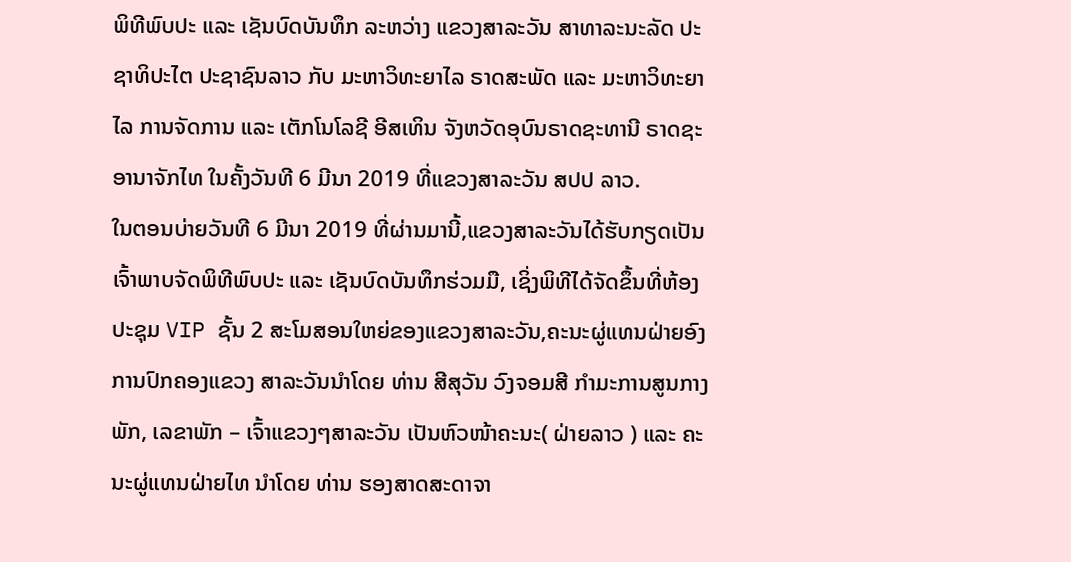ພິທີພົບປະ ແລະ ເຊັນບົດບັນທຶກ ລະຫວ່າງ ແຂວງສາລະວັນ ສາທາລະນະລັດ ປະຊາທິປະໄຕ ປະຊາຊົນລາວ ກັບ ມະຫາວິທະຍາໄລ ຣາດສະພັດ ແລະ ມະຫາວິທະຍາໄລ ການຈັດການ ແລະ ເຕັກໂນໂລຊີ ອີສເທິນ ຈັງຫວັດອຸບົນຣາດຊະທານີ ຣາດຊະອານາຈັກໄທ ໃນຄັ້ງວັນທີ 6 ມີນາ 2019 ທີ່ແຂວງສາລະວັນ ສປປ ລາວ.
ໃນຕອນບ່າຍວັນທີ 6 ມີນາ 2019 ທີ່ຜ່ານມານີ້,ແຂວງສາລະວັນໄດ້ຮັບກຽດເປັນເຈົ້າພາບຈັດພິທີພົບປະ ແລະ ເຊັນບົດບັນທຶກຮ່ວມມື, ເຊິ່ງພິທີໄດ້ຈັດຂຶ້ນທີ່ຫ້ອງປະຊຸມ VIP ຊັ້ນ 2 ສະໂມສອນໃຫຍ່ຂອງແຂວງສາລະວັນ,ຄະນະຜູ່ແທນຝ່າຍອົງການປົກຄອງແຂວງ ສາລະວັນນໍາໂດຍ ທ່ານ ສີສຸວັນ ວົງຈອມສີ ກຳມະການສູນກາງພັກ, ເລຂາພັກ – ເຈົ້າແຂວງໆສາລະວັນ ເປັນຫົວໜ້າຄະນະ( ຝ່າຍລາວ ) ແລະ ຄະນະຜູ່ແທນຝ່າຍໄທ ນໍາໂດຍ ທ່ານ ຮອງສາດສະດາຈາ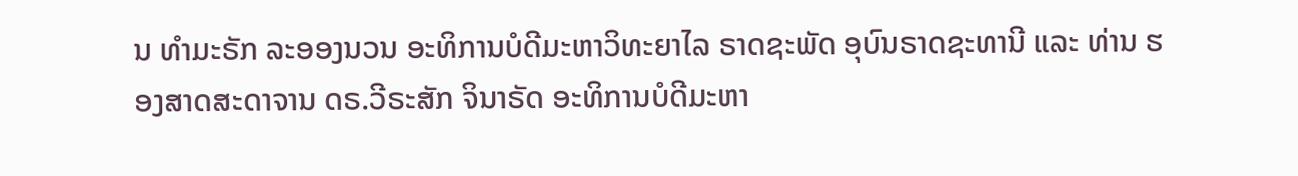ນ ທຳມະຣັກ ລະອອງນວນ ອະທິການບໍດີມະຫາວິທະຍາໄລ ຣາດຊະພັດ ອຸບົນຣາດຊະທານີ ແລະ ທ່ານ ຮອງສາດສະດາຈານ ດຣ.ວີຣະສັກ ຈິນາຣັດ ອະທິການບໍດີມະຫາ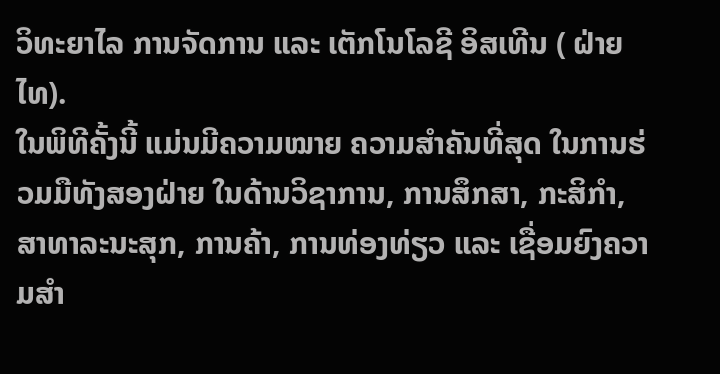ວິທະຍາໄລ ການຈັດການ ແລະ ເຕັກໂນໂລຊີ ອິສເທີນ ( ຝ່າຍໄທ).
ໃນພິທີຄັ້ງນີ້ ແມ່ນມີຄວາມໝາຍ ຄວາມສຳຄັນທີ່ສຸດ ໃນການຮ່ວມມືທັງສອງຝ່າຍ ໃນດ້ານວິຊາການ, ການສຶກສາ, ກະສິກຳ, ສາທາລະນະສຸກ, ການຄ້າ, ການທ່ອງທ່ຽວ ແລະ ເຊື່ອມຍົງຄວາມສຳ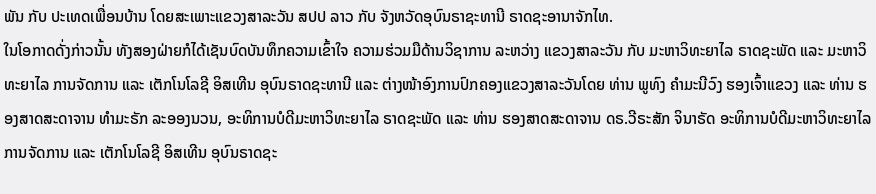ພັນ ກັບ ປະເທດເພື່ອນບ້ານ ໂດຍສະເພາະແຂວງສາລະວັນ ສປປ ລາວ ກັບ ຈັງຫວັດອຸບົນຣາຊະທານີ ຣາດຊະອານາຈັກໄທ.
ໃນໂອກາດດັ່ງກ່າວນັ້ນ ທັງສອງຝ່າຍກໍໄດ້ເຊັນບົດບັນທຶກຄວາມເຂົ້າໃຈ ຄວາມຮ່ວມມືດ້ານວິຊາການ ລະຫວ່າງ ແຂວງສາລະວັນ ກັບ ມະຫາວິທະຍາໄລ ຣາດຊະພັດ ແລະ ມະຫາວິທະຍາໄລ ການຈັດການ ແລະ ເຕັກໂນໂລຊີ ອິສເທີນ ອຸບົນຣາດຊະທານີ ແລະ ຕ່າງໜ້າອົງການປົກຄອງແຂວງສາລະວັນໂດຍ ທ່ານ ພູທົງ ຄໍາມະນີວົງ ຮອງເຈົ້າແຂວງ ແລະ ທ່ານ ຮອງສາດສະດາຈານ ທຳມະຣັກ ລະອອງນວນ, ອະທິການບໍດີມະຫາວິທະຍາໄລ ຣາດຊະພັດ ແລະ ທ່ານ ຮອງສາດສະດາຈານ ດຣ.ວີຣະສັກ ຈິນາຣັດ ອະທິການບໍດີມະຫາວິທະຍາໄລ ການຈັດການ ແລະ ເຕັກໂນໂລຊີ ອິສເທີນ ອຸບົນຣາດຊະ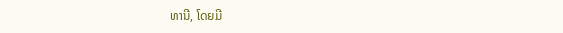ທານີ, ໂດຍມີ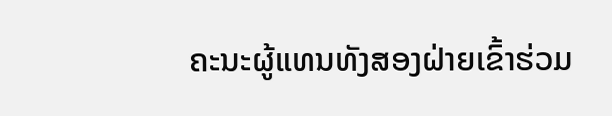ຄະນະຜູ້ແທນທັງສອງຝ່າຍເຂົ້າຮ່ວມ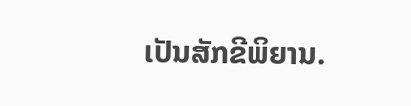ເປັນສັກຂີພິຍານ.